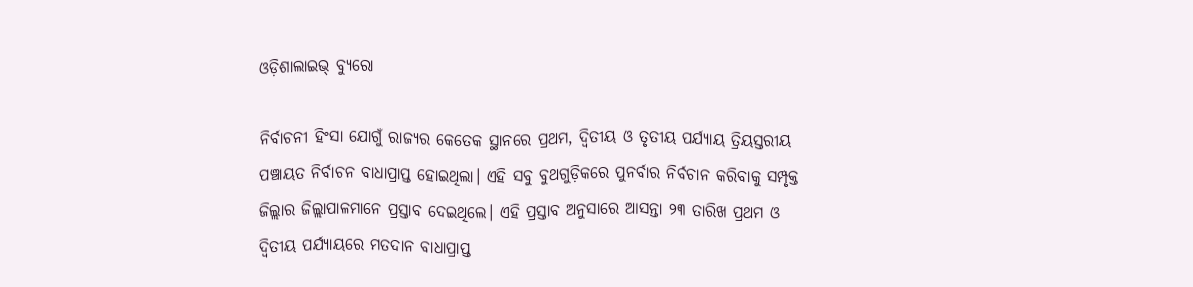ଓଡ଼ିଶାଲାଇଭ୍ ବ୍ୟୁରୋ

ନିର୍ବାଚନୀ ହିଂସା ଯୋଗୁଁ ରାଜ୍ୟର କେତେକ ସ୍ଥାନରେ ପ୍ରଥମ, ଦ୍ୱିତୀୟ ଓ ତୃତୀୟ ପର୍ଯ୍ୟାୟ ତ୍ରିୟସ୍ତରୀୟ ପଞ୍ଚାୟତ ନିର୍ବାଚନ ବାଧାପ୍ରାପ୍ତ ହୋଇଥିଲା। ଏହି ସବୁ ବୁଥଗୁଡ଼ିକରେ ପୁନର୍ବାର ନିର୍ବଚାନ କରିବାକୁ ସମ୍ପୃକ୍ତ ଜିଲ୍ଲାର ଜିଲ୍ଲାପାଳମାନେ ପ୍ରସ୍ତାବ ଦେଇଥିଲେ। ଏହି ପ୍ରସ୍ତାବ ଅନୁସାରେ ଆସନ୍ତା ୨୩ ତାରିଖ ପ୍ରଥମ ଓ ଦ୍ୱିତୀୟ ପର୍ଯ୍ୟାୟରେ ମତଦାନ ବାଧାପ୍ରାପ୍ତ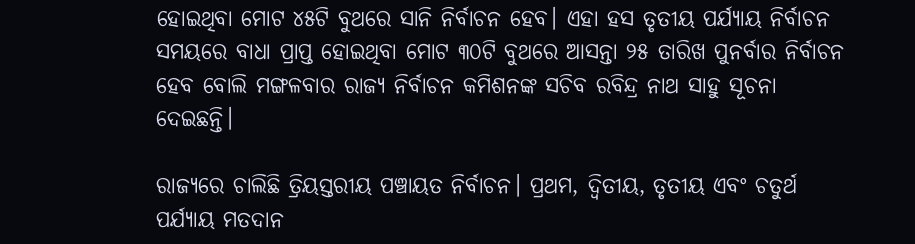ହୋଇଥିବା ମୋଟ ୪୫ଟି ବୁଥରେ ସାନି ନିର୍ବାଚନ ହେବ। ଏହା ହସ ତୃତୀୟ ପର୍ଯ୍ୟାୟ ନିର୍ବାଚନ ସମୟରେ ବାଧା ପ୍ରାପ୍ତ ହୋଇଥିବା ମୋଟ ୩୦ଟି ବୁଥରେ ଆସନ୍ତା ୨୫ ତାରିଖ ପୁନର୍ବାର ନିର୍ବାଚନ ହେବ ବୋଲି ମଙ୍ଗଳବାର ରାଜ୍ୟ ନିର୍ବାଚନ କମିଶନଙ୍କ ସଚିବ ରବିନ୍ଦ୍ର ନାଥ ସାହୁ ସୂଚନା ଦେଇଛନ୍ତି।

ରାଜ୍ୟରେ ଚାଲିଛି ତ୍ରିୟସ୍ତରୀୟ ପଞ୍ଚାୟତ ନିର୍ବାଚନ। ପ୍ରଥମ, ଦ୍ୱିତୀୟ, ତୃତୀୟ ଏବଂ ଚତୁର୍ଥ ପର୍ଯ୍ୟାୟ ମତଦାନ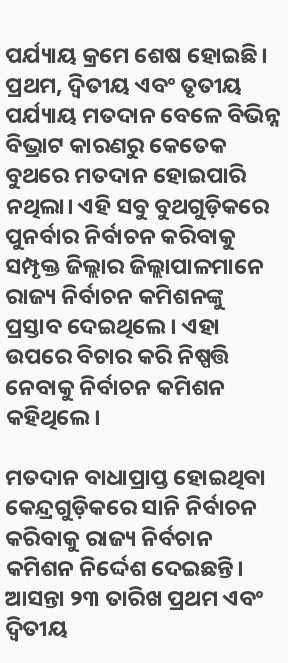ପର୍ଯ୍ୟାୟ କ୍ରମେ ଶେଷ ହୋଇଛି। ପ୍ରଥମ, ଦ୍ୱିତୀୟ ଏବଂ ତୃତୀୟ ପର୍ଯ୍ୟାୟ ମତଦାନ ବେଳେ ବିଭିନ୍ନ ବିଭ୍ରାଟ କାରଣରୁ କେତେକ ବୁଥରେ ମତଦାନ ହୋଇପାରି ନଥିଲା। ଏହି ସବୁ ବୁଥଗୁଡ଼ିକରେ ପୁନର୍ବାର ନିର୍ବାଚନ କରିବାକୁ ସମ୍ପୃକ୍ତ ଜିଲ୍ଲାର ଜିଲ୍ଲାପାଳମାନେ ରାଜ୍ୟ ନିର୍ବାଚନ କମିଶନଙ୍କୁ ପ୍ରସ୍ତାବ ଦେଇଥିଲେ। ଏହା ଉପରେ ବିଚାର କରି ନିଷ୍ପତ୍ତି ନେବାକୁ ନିର୍ବାଚନ କମିଶନ କହିଥିଲେ।

ମତଦାନ ବାଧାପ୍ରାପ୍ତ ହୋଇଥିବା କେନ୍ଦ୍ରଗୁଡ଼ିକରେ ସାନି ନିର୍ବାଚନ କରିବାକୁ ରାଜ୍ୟ ନିର୍ବଚାନ କମିଶନ ନିର୍ଦ୍ଦେଶ ଦେଇଛନ୍ତି। ଆସନ୍ତା ୨୩ ତାରିଖ ପ୍ରଥମ ଏବଂ ଦ୍ୱିତୀୟ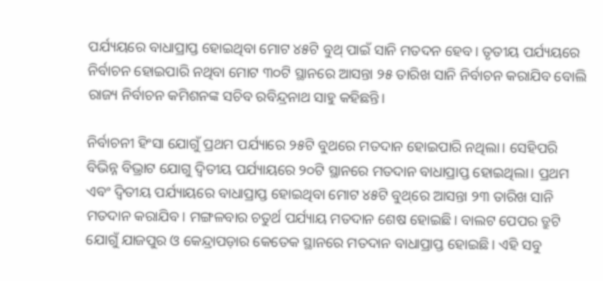ପର୍ଯ୍ୟୟରେ ବାଧାପ୍ରାପ୍ତ ହୋଇଥିବା ମୋଟ ୪୫ଟି ବୁଥ୍ ପାଇଁ ସାନି ମତଦନ ହେବ। ତୃତୀୟ ପର୍ଯ୍ୟୟରେ ନିର୍ବାଚନ ହୋଇପାରି ନଥିବା ମୋଟ ୩୦ଟି ସ୍ଥାନରେ ଆସନ୍ତା ୨୫ ତାରିଖ ସାନି ନିର୍ବାଚନ କରାଯିବ ବୋଲି ରାଜ୍ୟ ନିର୍ବାଚନ କମିଶନଙ୍କ ସଚିବ ରବିନ୍ଦ୍ରନାଥ ସାହୁ କହିଛନ୍ତି।

ନିର୍ବାଚନୀ ହିଂସା ଯୋଗୁଁ ପ୍ରଥମ ପର୍ଯ୍ୟାରେ ୨୫ଟି ବୁଥରେ ମତଦାନ ହୋଇପାରି ନଥିଲା। ସେହିପରି ବିଭିନ୍ନ ବିଭ୍ରାଟ ଯୋଗୁ ଦ୍ୱିତୀୟ ପର୍ଯ୍ୟାୟରେ ୨୦ଟି ସ୍ଥାନରେ ମତଦାନ ବାଧାପ୍ରାପ୍ତ ହୋଇଥିଲା। ପ୍ରଥମ ଏବଂ ଦ୍ୱିତୀୟ ପର୍ଯ୍ୟାୟରେ ବାଧାପ୍ରାପ୍ତ ହୋଇଥିବା ମୋଟ ୪୫ଟି ବୁଥ୍‌ରେ ଆସନ୍ତା ୨୩ ତାରିଖ ସାନି ମତଦାନ କରାଯିବ। ମଙ୍ଗଳବାର ଚତୁର୍ଥ ପର୍ଯ୍ୟାୟ ମତଦାନ ଶେଷ ହୋଇଛି। ବାଲଟ ପେପର ତ୍ରୁଟି ଯୋଗୁଁ ଯାଜପୁର ଓ କେନ୍ଦ୍ରାପଡ଼ାର କେତେକ ସ୍ଥାନରେ ମତଦାନ ବାଧାପ୍ରାପ୍ତ ହୋଇଛି। ଏହି ସବୁ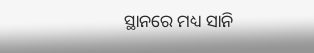ସ୍ଥାନରେ ମଧ୍ୟ ସାନି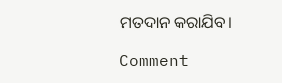ମତଦାନ କରାଯିବ।

Comment